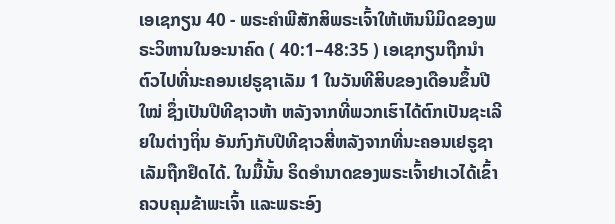ເອເຊກຽນ 40 - ພຣະຄຳພີສັກສິພຣະເຈົ້າໃຫ້ເຫັນນິມິດຂອງພຣະວິຫານໃນອະນາຄົດ ( 40:1–48:35 ) ເອເຊກຽນຖືກນຳຕົວໄປທີ່ນະຄອນເຢຣູຊາເລັມ 1 ໃນວັນທີສິບຂອງເດືອນຂຶ້ນປີໃໝ່ ຊຶ່ງເປັນປີທີຊາວຫ້າ ຫລັງຈາກທີ່ພວກເຮົາໄດ້ຕົກເປັນຊະເລີຍໃນຕ່າງຖິ່ນ ອັນກົງກັບປີທີຊາວສີ່ຫລັງຈາກທີ່ນະຄອນເຢຣູຊາເລັມຖືກຢຶດໄດ້. ໃນມື້ນັ້ນ ຣິດອຳນາດຂອງພຣະເຈົ້າຢາເວໄດ້ເຂົ້າຄວບຄຸມຂ້າພະເຈົ້າ ແລະພຣະອົງ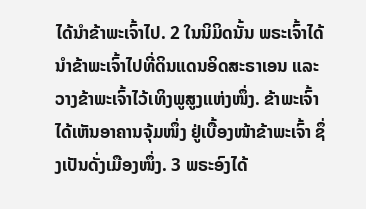ໄດ້ນຳຂ້າພະເຈົ້າໄປ. 2 ໃນນິມິດນັ້ນ ພຣະເຈົ້າໄດ້ນຳຂ້າພະເຈົ້າໄປທີ່ດິນແດນອິດສະຣາເອນ ແລະວາງຂ້າພະເຈົ້າໄວ້ເທິງພູສູງແຫ່ງໜຶ່ງ. ຂ້າພະເຈົ້າໄດ້ເຫັນອາຄານຈຸ້ມໜຶ່ງ ຢູ່ເບື້ອງໜ້າຂ້າພະເຈົ້າ ຊຶ່ງເປັນດັ່ງເມືອງໜຶ່ງ. 3 ພຣະອົງໄດ້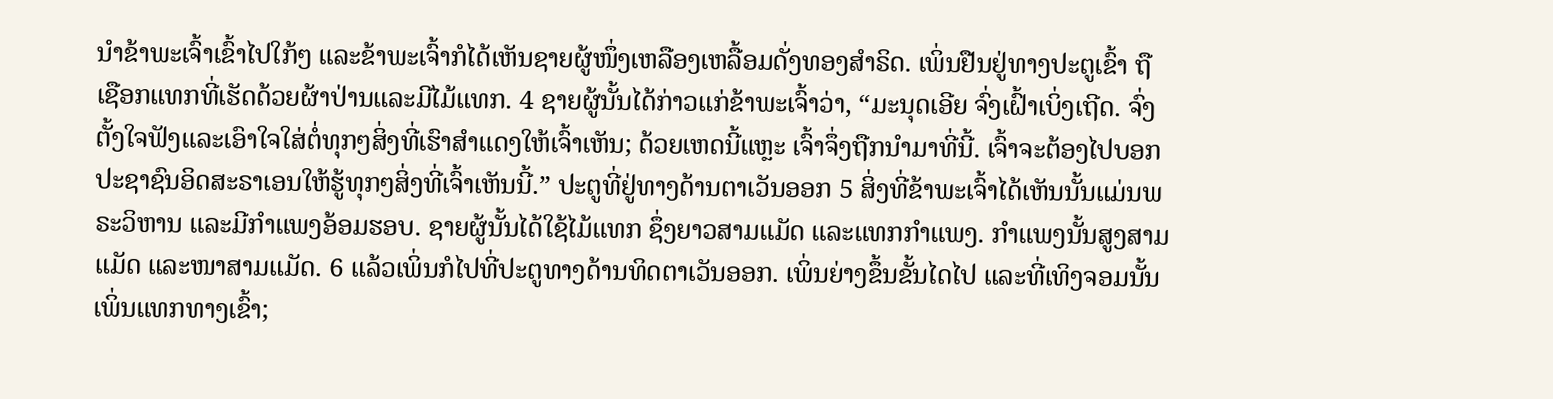ນຳຂ້າພະເຈົ້າເຂົ້າໄປໃກ້ໆ ແລະຂ້າພະເຈົ້າກໍໄດ້ເຫັນຊາຍຜູ້ໜຶ່ງເຫລືອງເຫລື້ອມດັ່ງທອງສຳຣິດ. ເພິ່ນຢືນຢູ່ທາງປະຕູເຂົ້າ ຖືເຊືອກແທກທີ່ເຮັດດ້ວຍຜ້າປ່ານແລະມີໄມ້ແທກ. 4 ຊາຍຜູ້ນັ້ນໄດ້ກ່າວແກ່ຂ້າພະເຈົ້າວ່າ, “ມະນຸດເອີຍ ຈົ່ງເຝົ້າເບິ່ງເຖີດ. ຈົ່ງຕັ້ງໃຈຟັງແລະເອົາໃຈໃສ່ຕໍ່ທຸກໆສິ່ງທີ່ເຮົາສຳແດງໃຫ້ເຈົ້າເຫັນ; ດ້ວຍເຫດນີ້ແຫຼະ ເຈົ້າຈຶ່ງຖືກນຳມາທີ່ນີ້. ເຈົ້າຈະຕ້ອງໄປບອກປະຊາຊົນອິດສະຣາເອນໃຫ້ຮູ້ທຸກໆສິ່ງທີ່ເຈົ້າເຫັນນີ້.” ປະຕູທີ່ຢູ່ທາງດ້ານຕາເວັນອອກ 5 ສິ່ງທີ່ຂ້າພະເຈົ້າໄດ້ເຫັນນັ້ນແມ່ນພຣະວິຫານ ແລະມີກຳແພງອ້ອມຮອບ. ຊາຍຜູ້ນັ້ນໄດ້ໃຊ້ໄມ້ແທກ ຊຶ່ງຍາວສາມແມັດ ແລະແທກກຳແພງ. ກຳແພງນັ້ນສູງສາມແມັດ ແລະໜາສາມແມັດ. 6 ແລ້ວເພິ່ນກໍໄປທີ່ປະຕູທາງດ້ານທິດຕາເວັນອອກ. ເພິ່ນຍ່າງຂຶ້ນຂັ້ນໄດໄປ ແລະທີ່ເທິງຈອມນັ້ນເພິ່ນແທກທາງເຂົ້າ;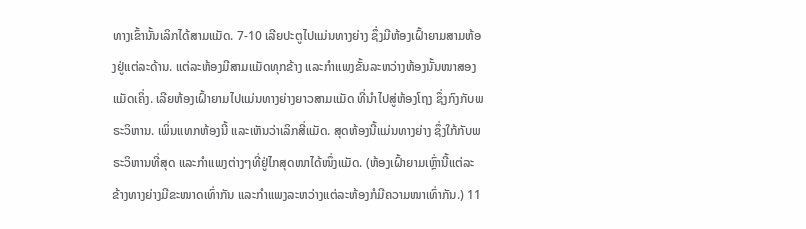ທາງເຂົ້ານັ້ນເລິກໄດ້ສາມແມັດ. 7-10 ເລີຍປະຕູໄປແມ່ນທາງຍ່າງ ຊຶ່ງມີຫ້ອງເຝົ້າຍາມສາມຫ້ອງຢູ່ແຕ່ລະດ້ານ. ແຕ່ລະຫ້ອງມີສາມແມັດທຸກຂ້າງ ແລະກຳແພງຂັ້ນລະຫວ່າງຫ້ອງນັ້ນໜາສອງແມັດເຄິ່ງ. ເລີຍຫ້ອງເຝົ້າຍາມໄປແມ່ນທາງຍ່າງຍາວສາມແມັດ ທີ່ນຳໄປສູ່ຫ້ອງໂຖງ ຊຶ່ງກົງກັບພຣະວິຫານ. ເພິ່ນແທກຫ້ອງນີ້ ແລະເຫັນວ່າເລິກສີ່ແມັດ. ສຸດຫ້ອງນີ້ແມ່ນທາງຍ່າງ ຊຶ່ງໃກ້ກັບພຣະວິຫານທີ່ສຸດ ແລະກຳແພງຕ່າງໆທີ່ຢູ່ໄກສຸດໜາໄດ້ໜຶ່ງແມັດ. (ຫ້ອງເຝົ້າຍາມເຫຼົ່ານີ້ແຕ່ລະຂ້າງທາງຍ່າງມີຂະໜາດເທົ່າກັນ ແລະກຳແພງລະຫວ່າງແຕ່ລະຫ້ອງກໍມີຄວາມໜາເທົ່າກັນ.) 11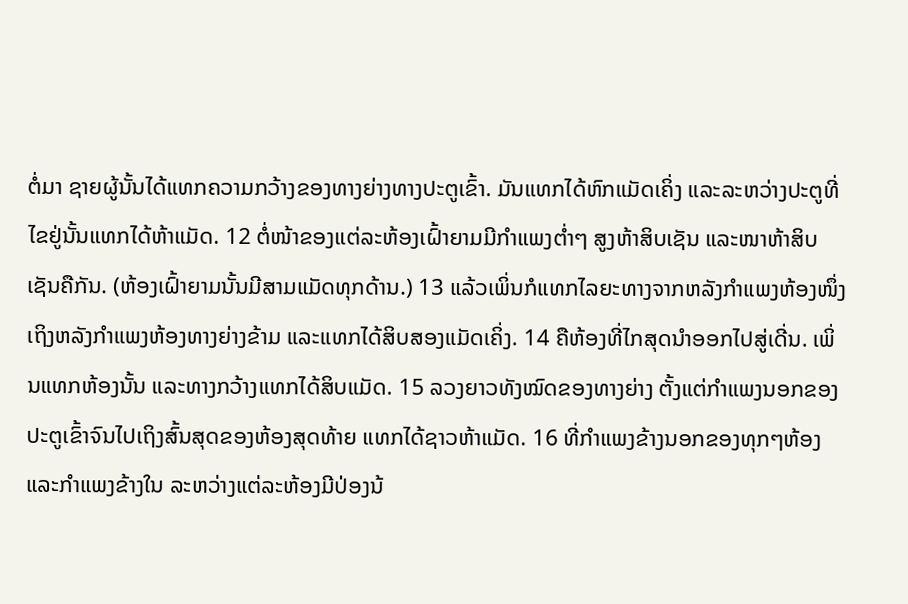ຕໍ່ມາ ຊາຍຜູ້ນັ້ນໄດ້ແທກຄວາມກວ້າງຂອງທາງຍ່າງທາງປະຕູເຂົ້າ. ມັນແທກໄດ້ຫົກແມັດເຄິ່ງ ແລະລະຫວ່າງປະຕູທີ່ໄຂຢູ່ນັ້ນແທກໄດ້ຫ້າແມັດ. 12 ຕໍ່ໜ້າຂອງແຕ່ລະຫ້ອງເຝົ້າຍາມມີກຳແພງຕໍ່າໆ ສູງຫ້າສິບເຊັນ ແລະໜາຫ້າສິບເຊັນຄືກັນ. (ຫ້ອງເຝົ້າຍາມນັ້ນມີສາມແມັດທຸກດ້ານ.) 13 ແລ້ວເພິ່ນກໍແທກໄລຍະທາງຈາກຫລັງກຳແພງຫ້ອງໜຶ່ງ ເຖິງຫລັງກຳແພງຫ້ອງທາງຍ່າງຂ້າມ ແລະແທກໄດ້ສິບສອງແມັດເຄິ່ງ. 14 ຄືຫ້ອງທີ່ໄກສຸດນຳອອກໄປສູ່ເດີ່ນ. ເພິ່ນແທກຫ້ອງນັ້ນ ແລະທາງກວ້າງແທກໄດ້ສິບແມັດ. 15 ລວງຍາວທັງໝົດຂອງທາງຍ່າງ ຕັ້ງແຕ່ກຳແພງນອກຂອງປະຕູເຂົ້າຈົນໄປເຖິງສົ້ນສຸດຂອງຫ້ອງສຸດທ້າຍ ແທກໄດ້ຊາວຫ້າແມັດ. 16 ທີ່ກຳແພງຂ້າງນອກຂອງທຸກໆຫ້ອງ ແລະກຳແພງຂ້າງໃນ ລະຫວ່າງແຕ່ລະຫ້ອງມີປ່ອງນ້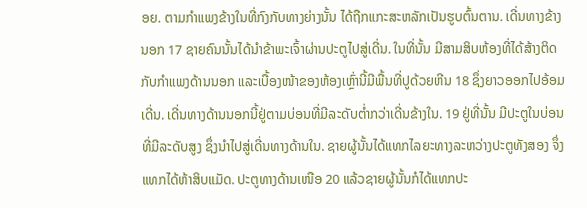ອຍ. ຕາມກຳແພງຂ້າງໃນທີ່ກົງກັບທາງຍ່າງນັ້ນ ໄດ້ຖືກແກະສະຫລັກເປັນຮູບຕົ້ນຕານ. ເດີ່ນທາງຂ້າງນອກ 17 ຊາຍຄົນນັ້ນໄດ້ນຳຂ້າພະເຈົ້າຜ່ານປະຕູໄປສູ່ເດີ່ນ. ໃນທີ່ນັ້ນ ມີສາມສິບຫ້ອງທີ່ໄດ້ສ້າງຕິດກັບກຳແພງດ້ານນອກ ແລະເບື້ອງໜ້າຂອງຫ້ອງເຫຼົ່ານີ້ມີພື້ນທີ່ປູດ້ວຍຫີນ 18 ຊຶ່ງຍາວອອກໄປອ້ອມເດີ່ນ. ເດີ່ນທາງດ້ານນອກນີ້ຢູ່ຕາມບ່ອນທີ່ມີລະດັບຕໍ່າກວ່າເດີ່ນຂ້າງໃນ. 19 ຢູ່ທີ່ນັ້ນ ມີປະຕູໃນບ່ອນທີ່ມີລະດັບສູງ ຊຶ່ງນຳໄປສູ່ເດີ່ນທາງດ້ານໃນ. ຊາຍຜູ້ນັ້ນໄດ້ແທກໄລຍະທາງລະຫວ່າງປະຕູທັງສອງ ຈຶ່ງແທກໄດ້ຫ້າສິບແມັດ. ປະຕູທາງດ້ານເໜືອ 20 ແລ້ວຊາຍຜູ້ນັ້ນກໍໄດ້ແທກປະ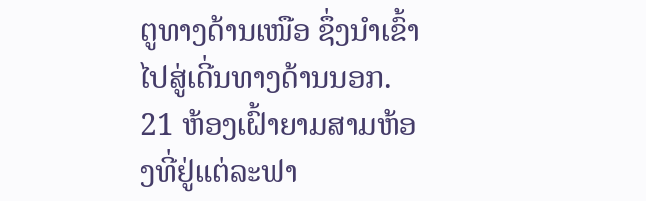ຕູທາງດ້ານເໜືອ ຊຶ່ງນຳເຂົ້າໄປສູ່ເດີ່ນທາງດ້ານນອກ. 21 ຫ້ອງເຝົ້າຍາມສາມຫ້ອງທີ່ຢູ່ແຕ່ລະຟາ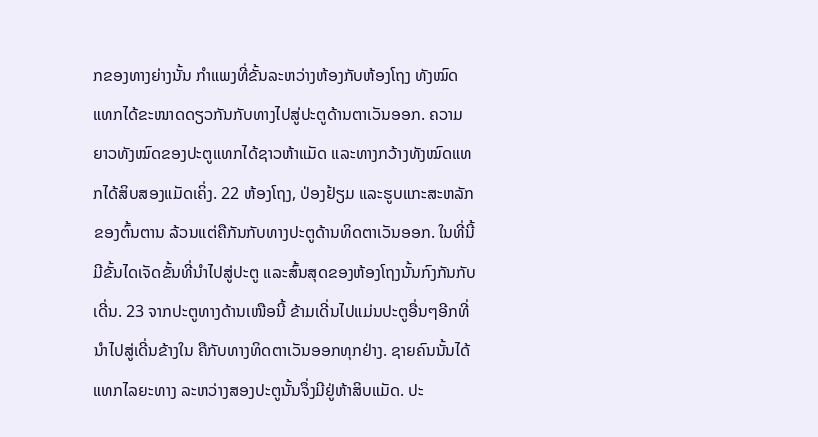ກຂອງທາງຍ່າງນັ້ນ ກຳແພງທີ່ຂັ້ນລະຫວ່າງຫ້ອງກັບຫ້ອງໂຖງ ທັງໝົດແທກໄດ້ຂະໜາດດຽວກັນກັບທາງໄປສູ່ປະຕູດ້ານຕາເວັນອອກ. ຄວາມຍາວທັງໝົດຂອງປະຕູແທກໄດ້ຊາວຫ້າແມັດ ແລະທາງກວ້າງທັງໝົດແທກໄດ້ສິບສອງແມັດເຄິ່ງ. 22 ຫ້ອງໂຖງ, ປ່ອງຢ້ຽມ ແລະຮູບແກະສະຫລັກຂອງຕົ້ນຕານ ລ້ວນແຕ່ຄືກັນກັບທາງປະຕູດ້ານທິດຕາເວັນອອກ. ໃນທີ່ນີ້ມີຂັ້ນໄດເຈັດຂັ້ນທີ່ນຳໄປສູ່ປະຕູ ແລະສົ້ນສຸດຂອງຫ້ອງໂຖງນັ້ນກົງກັນກັບເດີ່ນ. 23 ຈາກປະຕູທາງດ້ານເໜືອນີ້ ຂ້າມເດີ່ນໄປແມ່ນປະຕູອື່ນໆອີກທີ່ນຳໄປສູ່ເດີ່ນຂ້າງໃນ ຄືກັບທາງທິດຕາເວັນອອກທຸກຢ່າງ. ຊາຍຄົນນັ້ນໄດ້ແທກໄລຍະທາງ ລະຫວ່າງສອງປະຕູນັ້ນຈຶ່ງມີຢູ່ຫ້າສິບແມັດ. ປະ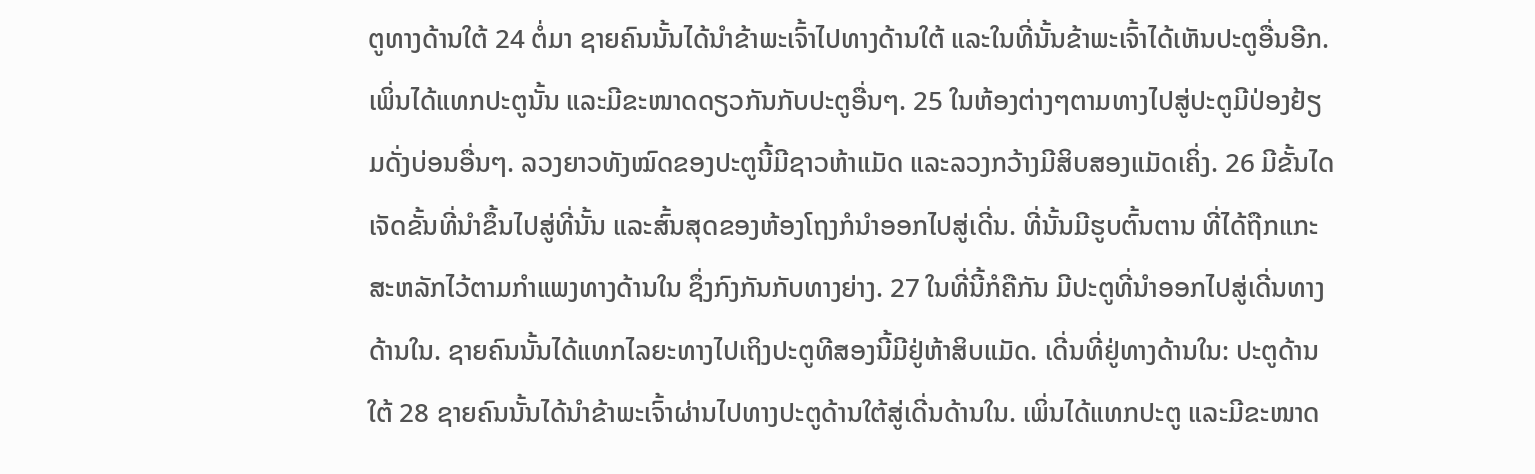ຕູທາງດ້ານໃຕ້ 24 ຕໍ່ມາ ຊາຍຄົນນັ້ນໄດ້ນຳຂ້າພະເຈົ້າໄປທາງດ້ານໃຕ້ ແລະໃນທີ່ນັ້ນຂ້າພະເຈົ້າໄດ້ເຫັນປະຕູອື່ນອີກ. ເພິ່ນໄດ້ແທກປະຕູນັ້ນ ແລະມີຂະໜາດດຽວກັນກັບປະຕູອື່ນໆ. 25 ໃນຫ້ອງຕ່າງໆຕາມທາງໄປສູ່ປະຕູມີປ່ອງຢ້ຽມດັ່ງບ່ອນອື່ນໆ. ລວງຍາວທັງໝົດຂອງປະຕູນີ້ມີຊາວຫ້າແມັດ ແລະລວງກວ້າງມີສິບສອງແມັດເຄິ່ງ. 26 ມີຂັ້ນໄດເຈັດຂັ້ນທີ່ນຳຂຶ້ນໄປສູ່ທີ່ນັ້ນ ແລະສົ້ນສຸດຂອງຫ້ອງໂຖງກໍນຳອອກໄປສູ່ເດີ່ນ. ທີ່ນັ້ນມີຮູບຕົ້ນຕານ ທີ່ໄດ້ຖືກແກະສະຫລັກໄວ້ຕາມກຳແພງທາງດ້ານໃນ ຊຶ່ງກົງກັນກັບທາງຍ່າງ. 27 ໃນທີ່ນີ້ກໍຄືກັນ ມີປະຕູທີ່ນຳອອກໄປສູ່ເດີ່ນທາງດ້ານໃນ. ຊາຍຄົນນັ້ນໄດ້ແທກໄລຍະທາງໄປເຖິງປະຕູທີສອງນີ້ມີຢູ່ຫ້າສິບແມັດ. ເດີ່ນທີ່ຢູ່ທາງດ້ານໃນ: ປະຕູດ້ານໃຕ້ 28 ຊາຍຄົນນັ້ນໄດ້ນຳຂ້າພະເຈົ້າຜ່ານໄປທາງປະຕູດ້ານໃຕ້ສູ່ເດີ່ນດ້ານໃນ. ເພິ່ນໄດ້ແທກປະຕູ ແລະມີຂະໜາດ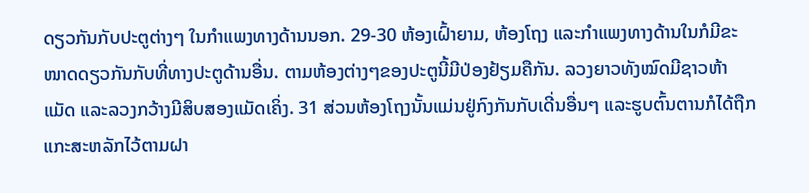ດຽວກັນກັບປະຕູຕ່າງໆ ໃນກຳແພງທາງດ້ານນອກ. 29-30 ຫ້ອງເຝົ້າຍາມ, ຫ້ອງໂຖງ ແລະກຳແພງທາງດ້ານໃນກໍມີຂະໜາດດຽວກັນກັບທີ່ທາງປະຕູດ້ານອື່ນ. ຕາມຫ້ອງຕ່າງໆຂອງປະຕູນີ້ມີປ່ອງຢ້ຽມຄືກັນ. ລວງຍາວທັງໝົດມີຊາວຫ້າແມັດ ແລະລວງກວ້າງມີສິບສອງແມັດເຄິ່ງ. 31 ສ່ວນຫ້ອງໂຖງນັ້ນແມ່ນຢູ່ກົງກັນກັບເດີ່ນອື່ນໆ ແລະຮູບຕົ້ນຕານກໍໄດ້ຖືກແກະສະຫລັກໄວ້ຕາມຝາ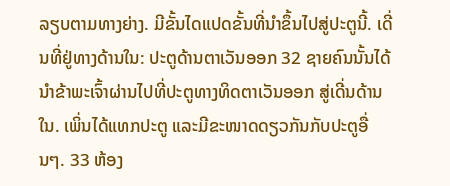ລຽບຕາມທາງຍ່າງ. ມີຂັ້ນໄດແປດຂັ້ນທີ່ນຳຂຶ້ນໄປສູ່ປະຕູນີ້. ເດີ່ນທີ່ຢູ່ທາງດ້ານໃນ: ປະຕູດ້ານຕາເວັນອອກ 32 ຊາຍຄົນນັ້ນໄດ້ນຳຂ້າພະເຈົ້າຜ່ານໄປທີ່ປະຕູທາງທິດຕາເວັນອອກ ສູ່ເດີ່ນດ້ານໃນ. ເພິ່ນໄດ້ແທກປະຕູ ແລະມີຂະໜາດດຽວກັນກັບປະຕູອື່ນໆ. 33 ຫ້ອງ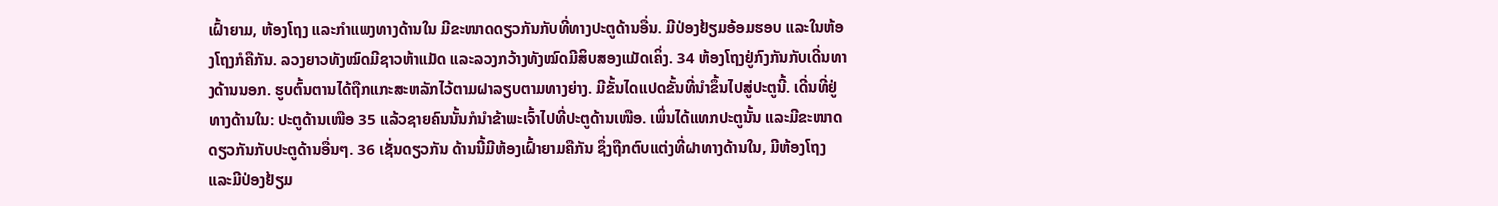ເຝົ້າຍາມ, ຫ້ອງໂຖງ ແລະກຳແພງທາງດ້ານໃນ ມີຂະໜາດດຽວກັນກັບທີ່ທາງປະຕູດ້ານອື່ນ. ມີປ່ອງຢ້ຽມອ້ອມຮອບ ແລະໃນຫ້ອງໂຖງກໍຄືກັນ. ລວງຍາວທັງໝົດມີຊາວຫ້າແມັດ ແລະລວງກວ້າງທັງໝົດມີສິບສອງແມັດເຄິ່ງ. 34 ຫ້ອງໂຖງຢູ່ກົງກັນກັບເດີ່ນທາງດ້ານນອກ. ຮູບຕົ້ນຕານໄດ້ຖືກແກະສະຫລັກໄວ້ຕາມຝາລຽບຕາມທາງຍ່າງ. ມີຂັ້ນໄດແປດຂັ້ນທີ່ນຳຂຶ້ນໄປສູ່ປະຕູນີ້. ເດີ່ນທີ່ຢູ່ທາງດ້ານໃນ: ປະຕູດ້ານເໜືອ 35 ແລ້ວຊາຍຄົນນັ້ນກໍນຳຂ້າພະເຈົ້າໄປທີ່ປະຕູດ້ານເໜືອ. ເພິ່ນໄດ້ແທກປະຕູນັ້ນ ແລະມີຂະໜາດດຽວກັນກັບປະຕູດ້ານອື່ນໆ. 36 ເຊັ່ນດຽວກັນ ດ້ານນີ້ມີຫ້ອງເຝົ້າຍາມຄືກັນ ຊຶ່ງຖືກຕົບແຕ່ງທີ່ຝາທາງດ້ານໃນ, ມີຫ້ອງໂຖງ ແລະມີປ່ອງຢ້ຽມ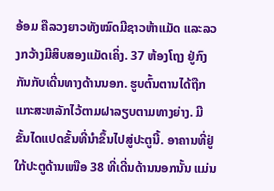ອ້ອມ ຄືລວງຍາວທັງໝົດມີຊາວຫ້າແມັດ ແລະລວງກວ້າງມີສິບສອງແມັດເຄິ່ງ. 37 ຫ້ອງໂຖງ ຢູ່ກົງກັນກັບເດີ່ນທາງດ້ານນອກ. ຮູບຕົ້ນຕານໄດ້ຖືກແກະສະຫລັກໄວ້ຕາມຝາລຽບຕາມທາງຍ່າງ. ມີຂັ້ນໄດແປດຂັ້ນທີ່ນຳຂຶ້ນໄປສູ່ປະຕູນີ້. ອາຄານທີ່ຢູ່ໃກ້ປະຕູດ້ານເໜືອ 38 ທີ່ເດີ່ນດ້ານນອກນັ້ນ ແມ່ນ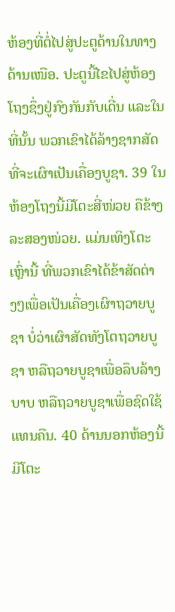ຫ້ອງທີ່ຕໍ່ໄປສູ່ປະຕູດ້ານໃນທາງດ້ານເໜືອ. ປະຕູນີ້ໄຂໄປສູ່ຫ້ອງໂຖງຊຶ່ງຢູ່ກົງກັນກັບເດີ່ນ ແລະໃນທີ່ນັ້ນ ພວກເຂົາໄດ້ລ້າງຊາກສັດທີ່ຈະເຜົາເປັນເຄື່ອງບູຊາ. 39 ໃນຫ້ອງໂຖງນີ້ມີໂຕະສີ່ໜ່ວຍ ຄືຂ້າງລະສອງໜ່ວຍ. ແມ່ນເທິງໂຕະເຫຼົ່ານີ້ ທີ່ພວກເຂົາໄດ້ຂ້າສັດຕ່າງໆເພື່ອເປັນເຄື່ອງເຜົາຖວາຍບູຊາ ບໍ່ວ່າເຜົາສັດທັງໂຕຖວາຍບູຊາ ຫລືຖວາຍບູຊາເພື່ອລຶບລ້າງບາບ ຫລືຖວາຍບູຊາເພື່ອຊົດໃຊ້ແທນຄືນ. 40 ດ້ານນອກຫ້ອງນີ້ມີໂຕະ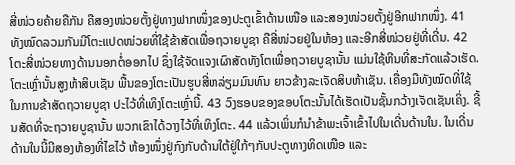ສີ່ໜ່ວຍຄ້າຍຄືກັນ ຄືສອງໜ່ວຍຕັ້ງຢູ່ທາງຟາກໜຶ່ງຂອງປະຕູເຂົ້າດ້ານເໜືອ ແລະສອງໜ່ວຍຕັ້ງຢູ່ອີກຟາກໜຶ່ງ. 41 ທັງໝົດລວມກັນມີໂຕະແປດໜ່ວຍທີ່ໃຊ້ຂ້າສັດເພື່ອຖວາຍບູຊາ ຄືສີ່ໜ່ວຍຢູ່ໃນຫ້ອງ ແລະອີກສີ່ໜ່ວຍຢູ່ທີ່ເດີ່ນ. 42 ໂຕະສີ່ໜ່ວຍທາງດ້ານນອກຕໍ່ອອກໄປ ຊຶ່ງໃຊ້ຈັດແຈງເຜົາສັດທັງໂຕເພື່ອຖວາຍບູຊານັ້ນ ແມ່ນໃຊ້ຫີນທີ່ສະກັດແລ້ວເຮັດ. ໂຕະເຫຼົ່ານັ້ນສູງຫ້າສິບເຊັນ ພື້ນຂອງໂຕະເປັນຮູບສີ່ຫລ່ຽມມົນທົນ ຍາວຂ້າງລະເຈັດສິບຫ້າເຊັນ. ເຄື່ອງມືທັງໝົດທີ່ໃຊ້ໃນການຂ້າສັດຖວາຍບູຊາ ປະໄວ້ທີ່ເທິງໂຕະເຫຼົ່ານີ້. 43 ວົງຮອບຂອງຂອບໂຕະນັ້ນໄດ້ເຮັດເປັນຊັ້ນກວ້າງເຈັດເຊັນເຄິ່ງ. ຊີ້ນສັດທີ່ຈະຖວາຍບູຊານັ້ນ ພວກເຂົາໄດ້ວາງໄວ້ທີ່ເທິງໂຕະ. 44 ແລ້ວເພິ່ນກໍນຳຂ້າພະເຈົ້າເຂົ້າໄປໃນເດີ່ນດ້ານໃນ. ໃນເດີ່ນດ້ານໃນນີ້ມີສອງຫ້ອງທີ່ໄຂໄວ້ ຫ້ອງໜຶ່ງຢູ່ກົງກັບດ້ານໃຕ້ຢູ່ໃກ້ໆກັບປະຕູທາງທິດເໜືອ ແລະ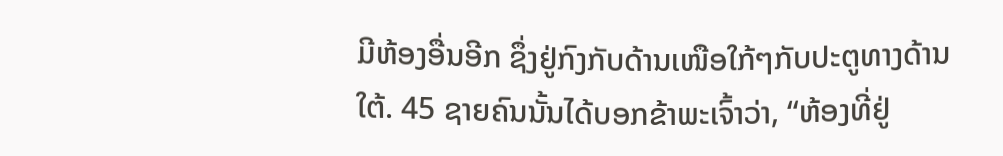ມີຫ້ອງອື່ນອີກ ຊຶ່ງຢູ່ກົງກັບດ້ານເໜືອໃກ້ໆກັບປະຕູທາງດ້ານໃຕ້. 45 ຊາຍຄົນນັ້ນໄດ້ບອກຂ້າພະເຈົ້າວ່າ, “ຫ້ອງທີ່ຢູ່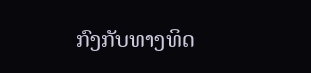ກົງກັບທາງທິດ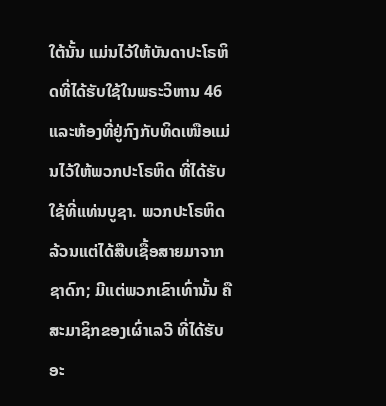ໃຕ້ນັ້ນ ແມ່ນໄວ້ໃຫ້ບັນດາປະໂຣຫິດທີ່ໄດ້ຮັບໃຊ້ໃນພຣະວິຫານ 46 ແລະຫ້ອງທີ່ຢູ່ກົງກັບທິດເໜືອແມ່ນໄວ້ໃຫ້ພວກປະໂຣຫິດ ທີ່ໄດ້ຮັບໃຊ້ທີ່ແທ່ນບູຊາ. ພວກປະໂຣຫິດລ້ວນແຕ່ໄດ້ສືບເຊື້ອສາຍມາຈາກຊາດົກ; ມີແຕ່ພວກເຂົາເທົ່ານັ້ນ ຄືສະມາຊິກຂອງເຜົ່າເລວີ ທີ່ໄດ້ຮັບອະ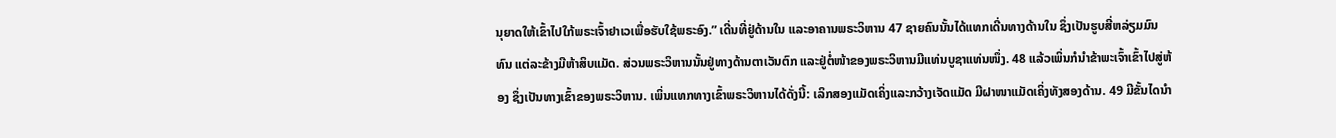ນຸຍາດໃຫ້ເຂົ້າໄປໃກ້ພຣະເຈົ້າຢາເວເພື່ອຮັບໃຊ້ພຣະອົງ.” ເດີ່ນທີ່ຢູ່ດ້ານໃນ ແລະອາຄານພຣະວິຫານ 47 ຊາຍຄົນນັ້ນໄດ້ແທກເດີ່ນທາງດ້ານໃນ ຊຶ່ງເປັນຮູບສີ່ຫລ່ຽມມົນທົນ ແຕ່ລະຂ້າງມີຫ້າສິບແມັດ. ສ່ວນພຣະວິຫານນັ້ນຢູ່ທາງດ້ານຕາເວັນຕົກ ແລະຢູ່ຕໍ່ໜ້າຂອງພຣະວິຫານມີແທ່ນບູຊາແທ່ນໜຶ່ງ. 48 ແລ້ວເພິ່ນກໍນຳຂ້າພະເຈົ້າເຂົ້າໄປສູ່ຫ້ອງ ຊຶ່ງເປັນທາງເຂົ້າຂອງພຣະວິຫານ. ເພິ່ນແທກທາງເຂົ້າພຣະວິຫານໄດ້ດັ່ງນີ້: ເລິກສອງແມັດເຄິ່ງແລະກວ້າງເຈັດແມັດ ມີຝາໜາແມັດເຄິ່ງທັງສອງດ້ານ. 49 ມີຂັ້ນໄດນຳ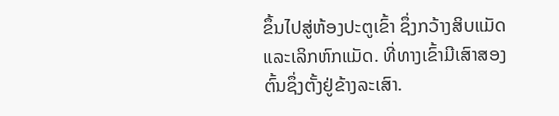ຂຶ້ນໄປສູ່ຫ້ອງປະຕູເຂົ້າ ຊຶ່ງກວ້າງສິບແມັດ ແລະເລິກຫົກແມັດ. ທີ່ທາງເຂົ້າມີເສົາສອງຕົ້ນຊຶ່ງຕັ້ງຢູ່ຂ້າງລະເສົາ.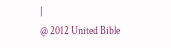|
@ 2012 United Bible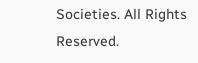Societies. All Rights Reserved.